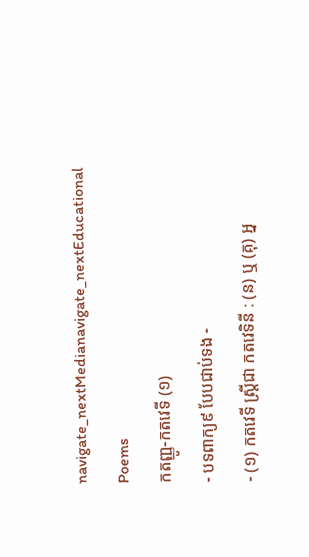navigate_nextMedianavigate_nextEducational Poems
កតញ្ញូ-កតវេទី (១)
- បទពាក្យ៩ បែបជាប់ទង -
- (១) កតវេទី ស្ត្រីជា កតវេទិនី : (ន) ឬ (គុ) អ្ន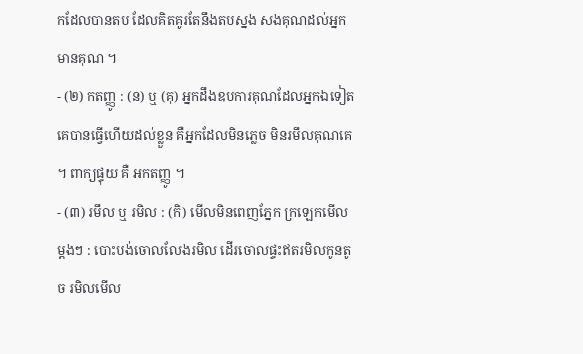កដែលបានតប ដែលគិតគូរតែនឹងតបស្នង សងគុណដល់អ្នកមានគុណ ។
- (២) កតញ្ញូ : (ន) ឬ (គុ) អ្នកដឹងឧបការគុណដែលអ្នកឯទៀតគេបានធ្វើហើយដល់ខ្លួន គឺអ្នកដែលមិនភ្លេច មិនរមឹលគុណគេ ។ ពាក្យផ្ទុយ គឺ អកតញ្ញូ ។
- (៣) រមឹល ឬ រមិល : (កិ) មើលមិនពេញភ្នែក ក្រឡេកមើលម្តងៗ : បោះបង់ចោលលែងរមិល ដើរចោលផ្ទះឥតរមិលកូនតូច រមិលមើល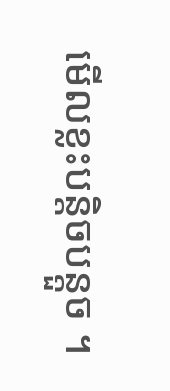មើលខ្លះបន្តិចបន្តួច ។